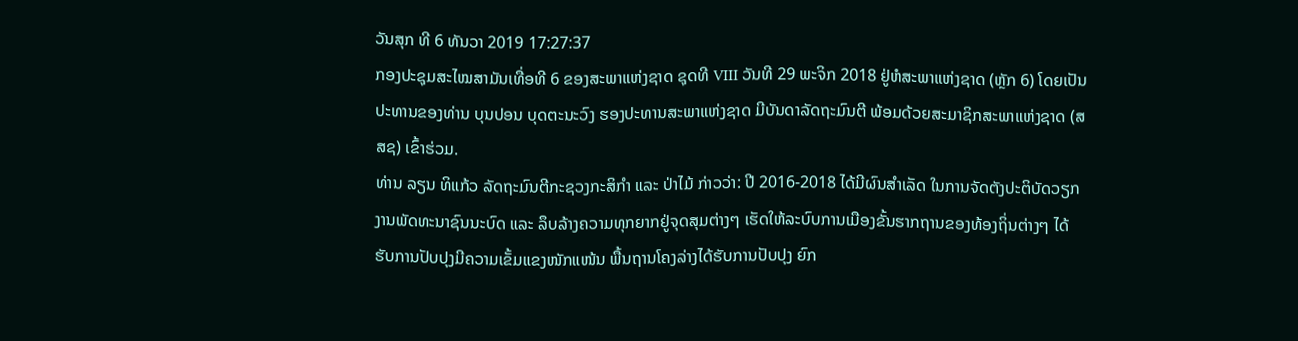ວັນສຸກ ທີ 6 ທັນວາ 2019 17:27:37
ກອງປະຊຸມສະໄໝສາມັນເທື່ອທີ 6 ຂອງສະພາແຫ່ງຊາດ ຊຸດທີ VIII ວັນທີ 29 ພະຈິກ 2018 ຢູ່ຫໍສະພາແຫ່ງຊາດ (ຫຼັກ 6) ໂດຍເປັນປະທານຂອງທ່ານ ບຸນປອນ ບຸດຕະນະວົງ ຮອງປະທານສະພາແຫ່ງຊາດ ມີບັນດາລັດຖະມົນຕີ ພ້ອມດ້ວຍສະມາຊິກສະພາແຫ່ງຊາດ (ສສຊ) ເຂົ້າຮ່ວມ.
ທ່ານ ລຽນ ທິແກ້ວ ລັດຖະມົນຕີກະຊວງກະສິກຳ ແລະ ປ່າໄມ້ ກ່າວວ່າ: ປີ 2016-2018 ໄດ້ມີຜົນສຳເລັດ ໃນການຈັດຕັງປະຕິບັດວຽກງານພັດທະນາຊົນນະບົດ ແລະ ລຶບລ້າງຄວາມທຸກຍາກຢູ່ຈຸດສຸມຕ່າງໆ ເຮັດໃຫ້ລະບົບການເມືອງຂັ້ນຮາກຖານຂອງທ້ອງຖິ່ນຕ່າງໆ ໄດ້ຮັບການປັບປຸງມີຄວາມເຂັ້ມແຂງໜັກແໜ້ນ ພື້ນຖານໂຄງລ່າງໄດ້ຮັບການປັບປຸງ ຍົກ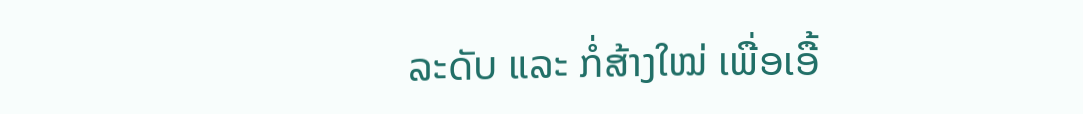ລະດັບ ແລະ ກໍ່ສ້າງໃໝ່ ເພື່ອເອື້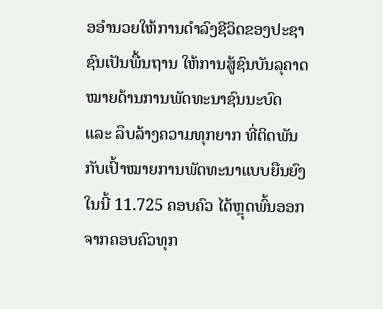ອອຳນວຍໃຫ້ການດຳລົງຊີວິດຂອງປະຊາຊົນເປັນພື້ນຖານ ໃຫ້ການສູ້ຊົນບັນລຸຄາດໝາຍດ້ານການພັດທະນາຊົນນະບົດ ແລະ ລຶບລ້າງຄວາມທຸກຍາກ ທີ່ຕິດພັນກັບເປົ້າໝາຍການພັດທະນາແບບຍືນຍົງ ໃນນີ້ 11.725 ຄອບຄົວ ໄດ້ຫຼຸດພົ້ນອອກຈາກຄອບຄົວທຸກ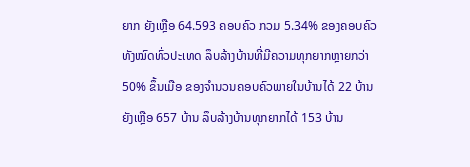ຍາກ ຍັງເຫຼືອ 64.593 ຄອບຄົວ ກວມ 5.34% ຂອງຄອບຄົວທັງໝົດທົ່ວປະເທດ ລຶບລ້າງບ້ານທີ່ມີຄວາມທຸກຍາກຫຼາຍກວ່າ 50% ຂຶ້ນເມືອ ຂອງຈຳນວນຄອບຄົວພາຍໃນບ້ານໄດ້ 22 ບ້ານ ຍັງເຫຼືອ 657 ບ້ານ ລຶບລ້າງບ້ານທຸກຍາກໄດ້ 153 ບ້ານ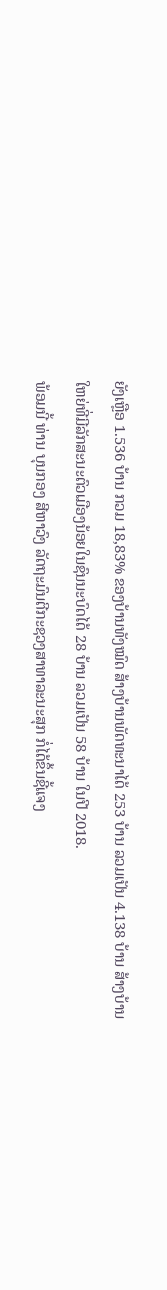ຍັງເຫຼືອ 1.536 ບ້ານ ກວມ 18,83% ຂອງບ້ານທັງໝົດ ສ້າງບ້ານພັດທະນາໄດ້ 253 ບ້ານ ລວມເປັນ 4.138 ບ້ານ ສ້າງບ້ານໃຫຍ່ທີ່ມີລັກສະນະຕົວເມືອງນ້ອຍໃນຊົນນະບົດໄດ້ 28 ບ້ານ ລວມເປັນ 58 ບ້ານ ໃນປີ 2018.
ພ້ອມນີ້ ທ່ານ ບຸນກອງ ສີຫາວົງ ລັດຖະມົນຕີກະຊວງສາທາລະນະສຸກ ກໍ່ໄດ້ຂຶ້ນຊີ້ແຈງ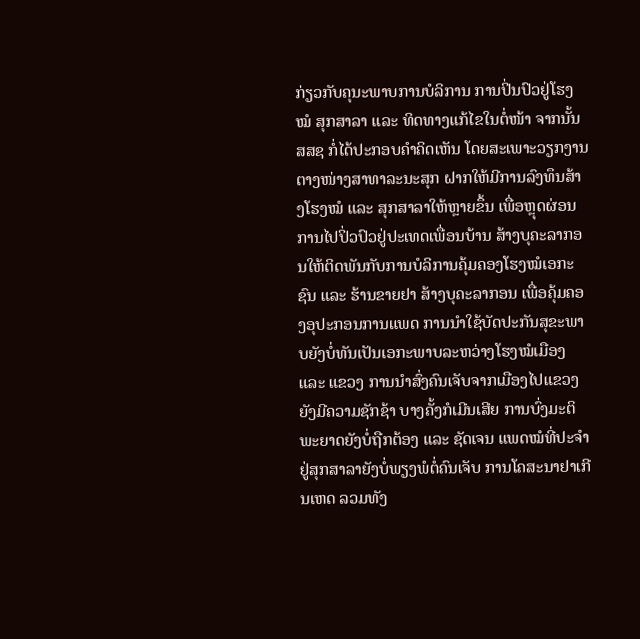ກ່ຽວກັບຄຸນະພາບການບໍລິການ ການປິ່ນປົວຢູ່ໂຮງໝໍ ສຸກສາລາ ແລະ ທິດທາງແກ້ໄຂໃນຕໍ່ໜ້າ ຈາກນັ້ນ ສສຊ ກໍ່ໄດ້ປະກອບຄຳຄິດເຫັນ ໂດຍສະເພາະວຽກງານຕາງໜ່າງສາທາລະນະສຸກ ຝາກໃຫ້ມີການລົງທຶນສ້າງໂຮງໝໍ ແລະ ສຸກສາລາໃຫ້ຫຼາຍຂຶ້ນ ເພື່ອຫຼຸດຜ່ອນການໄປປິ່ວປົວຢູ່ປະເທດເພື່ອນບ້ານ ສ້າງບຸຄະລາກອນໃຫ້ຕິດພັນກັບການບໍລິການຄຸ້ມຄອງໂຮງໝໍເອກະຊົນ ແລະ ຮ້ານຂາຍຢາ ສ້າງບຸຄະລາກອນ ເພື່ອຄຸ້ມຄອງອຸປະກອນການແພດ ການນຳໃຊ້ບັດປະກັນສຸຂະພາບຍັງບໍ່ທັນເປັນເອກະພາບລະຫວ່າງໂຮງໝໍເມືອງ ແລະ ແຂວງ ການນຳສົ່ງຄົນເຈັບຈາກເມືອງໄປແຂວງຍັງມີຄວາມຊັກຊ້າ ບາງຄັ້ງກໍເມີນເສີຍ ການບົ່ງມະຕິພະຍາດຍັງບໍ່ຖືກຕ້ອງ ແລະ ຊັດເຈນ ແພດໝໍທີ່ປະຈຳຢູ່ສຸກສາລາຍັງບໍ່ພຽງພໍຕໍ່ຄົນເຈັບ ການໂຄສະນາຢາເກີນເຫດ ລວມທັງ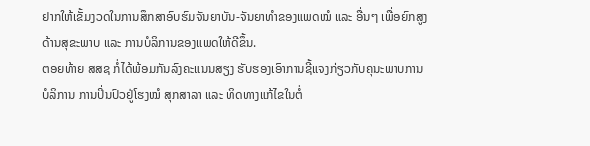ຢາກໃຫ້ເຂັ້ມງວດໃນການສຶກສາອົບຮົມຈັນຍາບັນ-ຈັນຍາທຳຂອງແພດໝໍ ແລະ ອື່ນໆ ເພື່ອຍົກສູງດ້ານສຸຂະພາບ ແລະ ການບໍລິການຂອງແພດໃຫ້ດີຂຶ້ນ.
ຕອຍທ້າຍ ສສຊ ກໍ່ໄດ້ພ້ອມກັນລົງຄະແນນສຽງ ຮັບຮອງເອົາການຊີ້ແຈງກ່ຽວກັບຄຸນະພາບການບໍລິການ ການປິ່ນປົວຢູ່ໂຮງໝໍ ສຸກສາລາ ແລະ ທິດທາງແກ້ໄຂໃນຕໍ່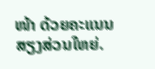ໜ້າ ດ້ວຍຄະແນນສຽງສ່ວນໃຫຍ່.